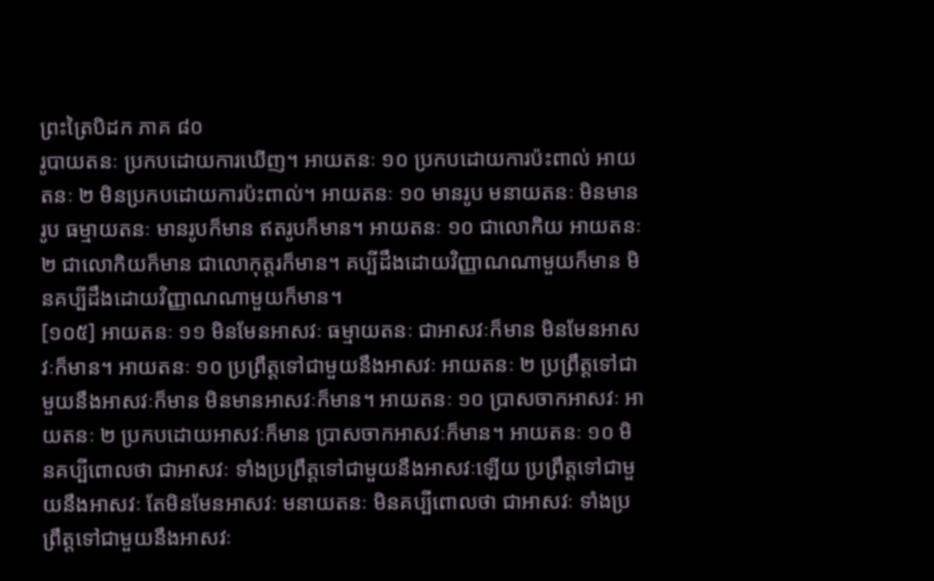ព្រះត្រៃបិដក ភាគ ៨០
រូបាយតនៈ ប្រកបដោយការឃើញ។ អាយតនៈ ១០ ប្រកបដោយការប៉ះពាល់ អាយតនៈ ២ មិនប្រកបដោយការប៉ះពាល់។ អាយតនៈ ១០ មានរូប មនាយតនៈ មិនមានរូប ធម្មាយតនៈ មានរូបក៏មាន ឥតរូបក៏មាន។ អាយតនៈ ១០ ជាលោកិយ អាយតនៈ ២ ជាលោកិយក៏មាន ជាលោកុត្តរក៏មាន។ គប្បីដឹងដោយវិញ្ញាណណាមួយក៏មាន មិនគប្បីដឹងដោយវិញ្ញាណណាមួយក៏មាន។
[១០៥] អាយតនៈ ១១ មិនមែនអាសវៈ ធម្មាយតនៈ ជាអាសវៈក៏មាន មិនមែនអាសវៈក៏មាន។ អាយតនៈ ១០ ប្រព្រឹត្តទៅជាមួយនឹងអាសវៈ អាយតនៈ ២ ប្រព្រឹត្តទៅជាមួយនឹងអាសវៈក៏មាន មិនមានអាសវៈក៏មាន។ អាយតនៈ ១០ ប្រាសចាកអាសវៈ អាយតនៈ ២ ប្រកបដោយអាសវៈក៏មាន ប្រាសចាកអាសវៈក៏មាន។ អាយតនៈ ១០ មិនគប្បីពោលថា ជាអាសវៈ ទាំងប្រព្រឹត្តទៅជាមួយនឹងអាសវៈឡើយ ប្រព្រឹត្តទៅជាមួយនឹងអាសវៈ តែមិនមែនអាសវៈ មនាយតនៈ មិនគប្បីពោលថា ជាអាសវៈ ទាំងប្រព្រឹត្តទៅជាមួយនឹងអាសវៈ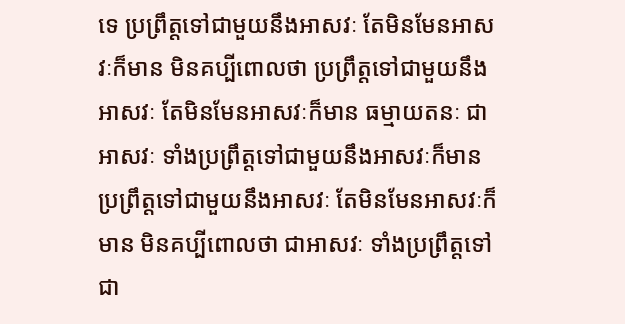ទេ ប្រព្រឹត្តទៅជាមួយនឹងអាសវៈ តែមិនមែនអាសវៈក៏មាន មិនគប្បីពោលថា ប្រព្រឹត្តទៅជាមួយនឹងអាសវៈ តែមិនមែនអាសវៈក៏មាន ធម្មាយតនៈ ជាអាសវៈ ទាំងប្រព្រឹត្តទៅជាមួយនឹងអាសវៈក៏មាន ប្រព្រឹត្តទៅជាមួយនឹងអាសវៈ តែមិនមែនអាសវៈក៏មាន មិនគប្បីពោលថា ជាអាសវៈ ទាំងប្រព្រឹត្តទៅជា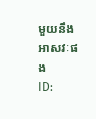មួយនឹងអាសវៈផង
ID: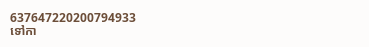637647220200794933
ទៅកា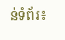ន់ទំព័រ៖